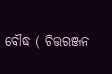ବୌଦ୍ଧ ( ଚିତ୍ତରଞ୍ଜନ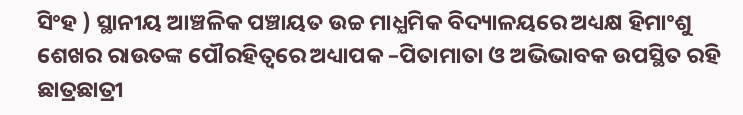ସିଂହ ) ସ୍ଥାନୀୟ ଆଞ୍ଚଳିକ ପଞ୍ଚାୟତ ଉଚ୍ଚ ମାଧ୍ଯମିକ ବିଦ୍ୟାଳୟରେ ଅଧ୍ୟକ୍ଷ ହିମାଂଶୁ ଶେଖର ରାଉତଙ୍କ ପୌରହିତ୍ବରେ ଅଧ୍ୟାପକ –ପିତାମାତା ଓ ଅଭିଭାବକ ଉପସ୍ଥିତ ରହି ଛାତ୍ରଛାତ୍ରୀ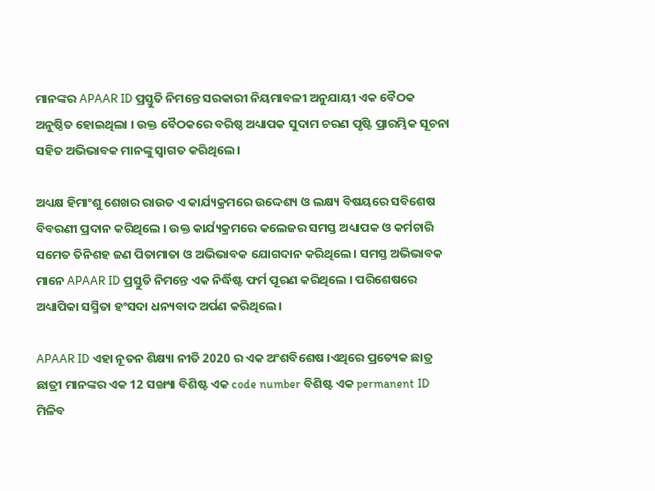ମାନଙ୍କର APAAR ID ପ୍ରସ୍ତୁତି ନିମନ୍ତେ ସରକାରୀ ନିୟମାବଳୀ ଅନୁଯାୟୀ ଏକ ବୈଠକ ଅନୁଷ୍ଠିତ ହୋଇଥିଲା । ଉକ୍ତ ବୈଠକରେ ବରିଷ୍ଠ ଅଧ୍ୟାପକ ସୁଦାମ ଚରଣ ପୃଷ୍ଟି ପ୍ରାରମ୍ଭିକ ସୂଚନା ସହିତ ଅଭିଭାବକ ମାନଙ୍କୁ ସ୍ଵାଗତ କରିଥିଲେ ।

ଅଧ୍ୟକ୍ଷ ହିମାଂଶୁ ଶେଖର ରାଉତ ଏ କାର୍ଯ୍ୟକ୍ରମରେ ଉଦ୍ଦେଶ୍ୟ ଓ ଲକ୍ଷ୍ୟ ବିଷୟରେ ସବିଶେଷ ବିବରଣୀ ପ୍ରଦାନ କରିଥିଲେ । ଉକ୍ତ କାର୍ଯ୍ୟକ୍ରମରେ କଲେଜର ସମସ୍ତ ଅଧ୍ୟାପକ ଓ କର୍ମଚାରି ସମେତ ତିନିଶହ ଜଣ ପିତାମାତା ଓ ଅଭିଭାବକ ଯୋଗଦାନ କରିଥିଲେ । ସମସ୍ତ ଅଭିଭାବକ ମାନେ APAAR ID ପ୍ରସ୍ତୁତି ନିମନ୍ତେ ଏକ ନିର୍ଦ୍ଧିଷ୍ଟ ଫର୍ମ ପୂରଣ କରିଥିଲେ । ପରିଶେଷରେ ଅଧ୍ୟାପିକା ସସ୍ମିତା ହଂସଦା ଧନ୍ୟବାଦ ଅର୍ପଣ କରିଥିଲେ ।

APAAR ID ଏହା ନୂତନ ଶିକ୍ଷ୍ୟା ନୀତି 2020 ର ଏକ ଅଂଶବିଶେଷ ।ଏଥିରେ ପ୍ରତ୍ୟେକ ଛାତ୍ର ଛାତ୍ରୀ ମାନଙ୍କର ଏକ 12 ସଙ୍ଖ୍ୟା ବିଶିଷ୍ଟ ଏକ code number ବିଶିଷ୍ଟ ଏକ permanent ID ମିଳିବ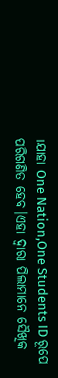।ଯାହା One Nation,One Students ID ରୂପେ ପରିଗଣିତ ହେବ।ଏହା ଦ୍ବାରା ପିଲାମାନେ ସୈଖିକ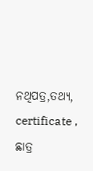ନଥିପତ୍ର,ତଥ୍ୟ, certificate , ଛାତ୍ର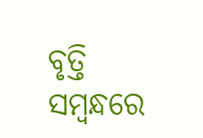ବୃତ୍ତି ସମ୍ଵନ୍ଧରେ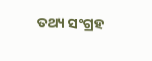ତଥ୍ୟ ସଂଗ୍ରହ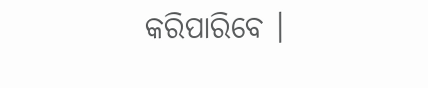କରିପାରିବେ ।